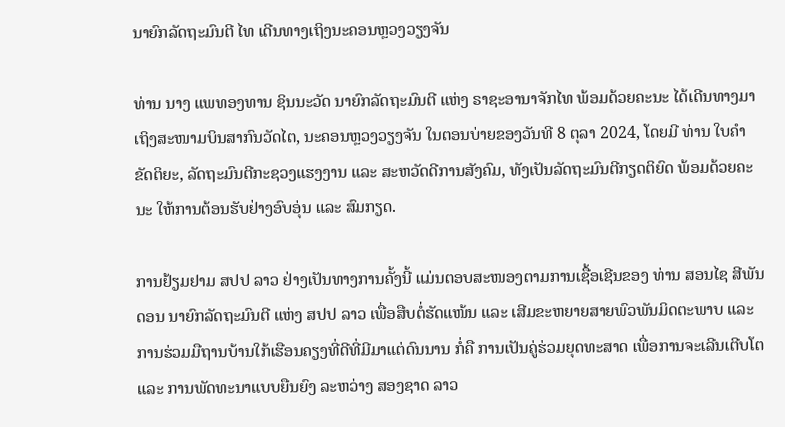ນາຍົກລັດຖະມົນຕີ ໄທ ເດີນທາງເຖິງນະຄອນຫຼວງວຽງຈັນ

ທ່ານ ນາງ ແພທອງທານ ຊິນນະວັດ ນາຍົກລັດຖະມົນຕີ ແຫ່ງ ຣາຊະອານາຈັກໄທ ພ້ອມດ້ວຍຄະນະ ໄດ້ເດີນທາງມາເຖິງສະໜາມບິນສາກົນວັດໄຕ, ນະຄອນຫຼວງວຽງຈັນ ໃນຕອນບ່າຍຂອງວັນທີ 8 ຕຸລາ 2024, ໂດຍມີ ທ່ານ ໃບຄໍາ ຂັດຕິຍະ, ລັດຖະມົນຕີກະຊວງແຮງງານ ແລະ ສະຫວັດດີການສັງຄົມ, ທັງເປັນລັດຖະມົນຕີກຽດຕິຍົດ ພ້ອມດ້ວຍຄະນະ ໃຫ້ການຕ້ອນຮັບຢ່າງອົບອຸ່ນ ແລະ ສົມກຽດ.

ການຢ້ຽມຢາມ ສປປ ລາວ ຢ່າງເປັນທາງການຄັ້ງນີ້ ແມ່ນຕອບສະໜອງຕາມການເຊື້ອເຊີນຂອງ ທ່ານ ສອນໄຊ ສີພັນດອນ ນາຍົກລັດຖະມົນຕີ ແຫ່ງ ສປປ ລາວ ເພື່ອສືບຕໍ່ຮັດແໜ້ນ ແລະ ເສີມຂະຫຍາຍສາຍພົວພັນມິດຕະພາບ ແລະ ການຮ່ວມມືຖານບ້ານໃກ້ເຮືອນຄຽງທີ່ດີທີ່ມີມາແຕ່ດົນນານ ກໍ່ຄື ການເປັນຄູ່ຮ່ວມຍຸດທະສາດ ເພື່ອການຈະເລີນເຕີບໂຕ ແລະ ການພັດທະນາແບບຍືນຍົງ ລະຫວ່າງ ສອງຊາດ ລາວ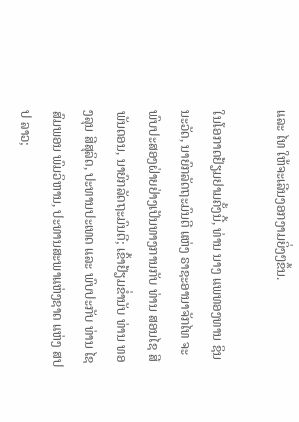ແລະ ໄທ ໃຫ້ຈະເລີນງອກງາມຍິ່ງໆຂຶ້ນ.

ໃນໂອກາດຢ້ຽມຢາມຄັ້ງນີ້, ທ່ານ ນາງ ແພທອງທານ ຊິນນະວັດ, ນາຍົກລັດຖະມົນຕີ ແຫ່ງ ຣາຊະອານາຈັກໄທ ຈະພົບປະສອງຝ່າຍຢ່າງເປັນທາງການກັບ ທ່ານ ສອນໄຊ ສີພັນດອນ, ນາຍົກລັດຖະມົນຕີ; ເຂົ້າຢ້ຽມຂໍ່ານັບ ທ່ານ ທອງລຸນ ສີສຸລິດ, ປະທານປະເທດ ແລະ ພົບປະກັບ ທ່ານ ໄຊສົມພອນ ພົມວິຫານ, ປະທານສະພາແຫ່ງຊາດ ແຫ່ງ ສປປ ລາວ;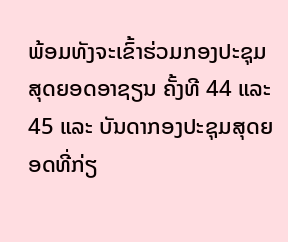ພ້ອມທັງຈະເຂົ້າຮ່ວມກອງປະຊຸມສຸດຍອດອາຊຽນ ຄັ້ງທີ 44 ແລະ 45 ແລະ ບັນດາກອງປະຊຸມສຸດຍອດທີ່ກ່ຽ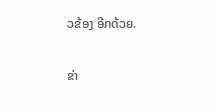ວຂ້ອງ ອີກດ້ວຍ.


ຂ່າ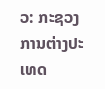ວ: ກະຊວງການຕ່າງປະເທດ